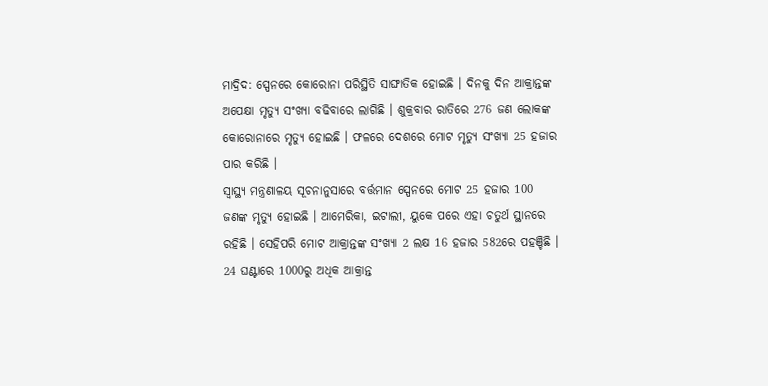ମାଦ୍ରିଦ: ସ୍ପେନରେ କୋରୋନା ପରିସ୍ଥିତି ସାଙ୍ଘାତିକ ହୋଇଛି । ଦିନକୁ ଦିନ ଆକ୍ରାନ୍ତଙ୍କ ଅପେକ୍ଷା ମୃତ୍ୟୁ ସଂଖ୍ୟା ବଢିବାରେ ଲାଗିଛି । ଶୁକ୍ରବାର ରାତିରେ 276 ଜଣ ଲୋକଙ୍କ କୋରୋନାରେ ମୃତ୍ୟୁ ହୋଇଛି । ଫଳରେ ଦେଶରେ ମୋଟ ମୃତ୍ୟୁ ସଂଖ୍ୟା 25 ହଜାର ପାର କରିଛି ।
ସ୍ବାସ୍ଥ୍ୟ ମନ୍ତ୍ରଣାଳୟ ସୂଚନାନୁସାରେ ବର୍ତ୍ତମାନ ସ୍ପେନରେ ମୋଟ 25 ହଜାର 100 ଜଣଙ୍କ ମୃତ୍ୟୁ ହୋଇଛି । ଆମେରିକା, ଇଟାଲୀ, ୟୁକେ ପରେ ଏହା ଚତୁର୍ଥ ସ୍ଥାନରେ ରହିଛି । ସେହିପରି ମୋଟ ଆକ୍ରାନ୍ତଙ୍କ ସଂଖ୍ୟା 2 ଲକ୍ଷ 16 ହଜାର 582ରେ ପହଞ୍ଚିଛି । 24 ଘଣ୍ଟାରେ 1000ରୁ ଅଧିକ ଆକ୍ରାନ୍ତ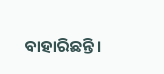ବାହାରିଛନ୍ତି ।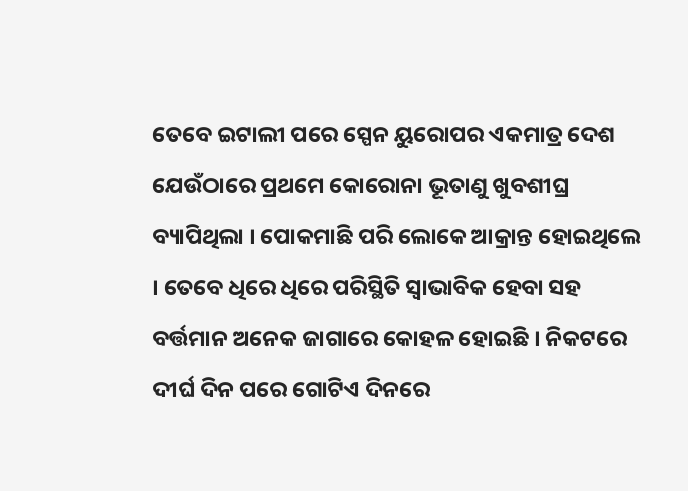ତେବେ ଇଟାଲୀ ପରେ ସ୍ପେନ ୟୁରୋପର ଏକମାତ୍ର ଦେଶ ଯେଉଁଠାରେ ପ୍ରଥମେ କୋରୋନା ଭୂତାଣୁ ଖୁବଶୀଘ୍ର ବ୍ୟାପିଥିଲା । ପୋକମାଛି ପରି ଲୋକେ ଆକ୍ରାନ୍ତ ହୋଇଥିଲେ । ତେବେ ଧିରେ ଧିରେ ପରିସ୍ଥିତି ସ୍ବାଭାବିକ ହେବା ସହ ବର୍ତ୍ତମାନ ଅନେକ ଜାଗାରେ କୋହଳ ହୋଇଛି । ନିକଟରେ ଦୀର୍ଘ ଦିନ ପରେ ଗୋଟିଏ ଦିନରେ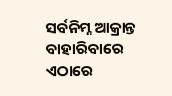ସର୍ବନିମ୍ନ ଆକ୍ରାନ୍ତ ବାହାରିବାରେ ଏଠାରେ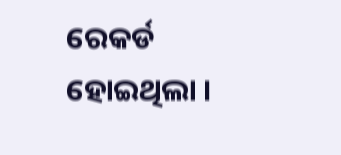ରେକର୍ଡ ହୋଇଥିଲା ।